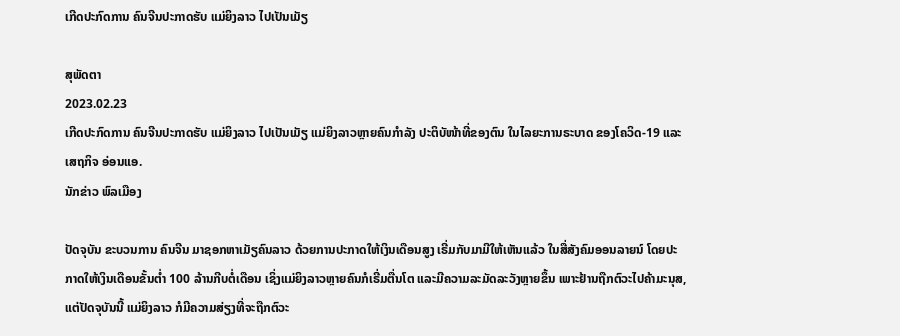ເກີດປະກົດການ ຄົນຈີນປະກາດຮັບ ແມ່ຍິງລາວ ໄປເປັນເມັຽ

ສຸພັດຕາ
2023.02.23
ເກີດປະກົດການ ຄົນຈີນປະກາດຮັບ ແມ່ຍິງລາວ ໄປເປັນເມັຽ ແມ່ຍິງລາວຫຼາຍຄົນກຳລັງ ປະຕິບັໜ້າທີ່ຂອງຕົນ ໃນໄລຍະການຣະບາດ ຂອງໂຄວິດ-19 ແລະ ເສຖກິຈ ອ່ອນແອ.
ນັກຂ່າວ ພົລເມືອງ

ປັດຈຸບັນ ຂະບວນການ ຄົນຈີນ ມາຊອກຫາເມັຽຄົນລາວ ດ້ວຍການປະກາດໃຫ້ເງິນເດືອນສູງ ເຣີ່ມກັບມາມີໃຫ້ເຫັນແລ້ວ ໃນສື່ສັງຄົມອອນລາຍນ໌ ໂດຍປະກາດໃຫ້ເງິນເດືອນຂັ້ນຕໍ່າ 100 ລ້ານກີບຕໍ່ເດືອນ ເຊິ່ງແມ່ຍິງລາວຫຼາຍຄົນກໍເຣີ່ມຕື່ນໂຕ ແລະມີຄວາມລະມັດລະວັງຫຼາຍຂຶ້ນ ເພາະຢ້ານຖືກຕົວະໄປຄ້າມະນຸສ, ແຕ່ປັດຈຸບັນນີ້ ແມ່ຍິງລາວ ກໍມີຄວາມສ່ຽງທີ່ຈະຖືກຕົວະ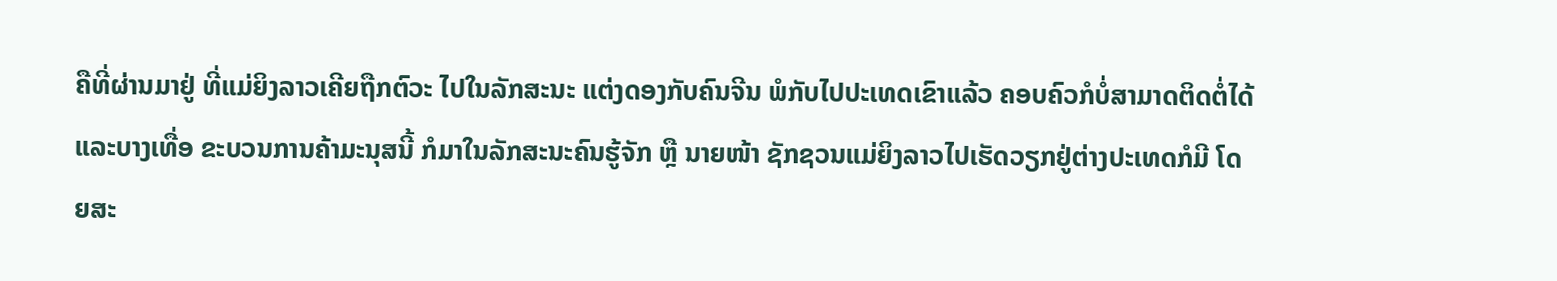ຄືທີ່ຜ່ານມາຢູ່ ທີ່ແມ່ຍິງລາວເຄີຍຖືກຕົວະ ໄປໃນລັກສະນະ ແຕ່ງດອງກັບຄົນຈີນ ພໍກັບໄປປະເທດເຂົາແລ້ວ ຄອບຄົວກໍບໍ່ສາມາດຕິດຕໍ່ໄດ້ ແລະບາງເທື່ອ ຂະບວນການຄ້າມະນຸສນີ້ ກໍມາໃນລັກສະນະຄົນຮູ້ຈັກ ຫຼື ນາຍໜ້າ ຊັກຊວນແມ່ຍິງລາວໄປເຮັດວຽກຢູ່ຕ່າງປະເທດກໍມີ ໂດຍສະ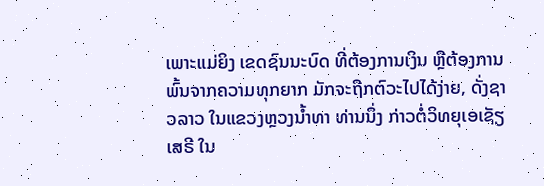ເພາະແມ່ຍິງ ເຂດຊົນນະບົດ ທີ່ຕ້ອງການເງິນ ຫຼືຕ້ອງການພົ້ນຈາກຄວາມທຸກຍາກ ມັກຈະຖືກຕົວະໄປໄດ້ງ່າຍ, ດັ່ງຊາວລາວ ໃນແຂວງຫຼວງນໍ້າທາ ທ່ານນຶ່ງ ກ່າວຕໍ່ວິທຍຸເອເຊັຽເສຣີ ໃນ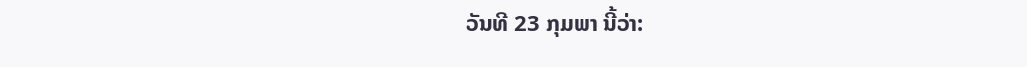ວັນທີ 23 ກຸມພາ ນີ້ວ່າ: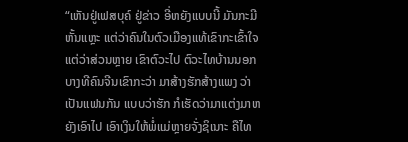“ເຫັນຢູ່ເຟສບຸຄ໌ ຢູ່ຂ່າວ ອີ່ຫຍັງແບບນີ້ ມັນກະມີຫັ້ນແຫຼະ ແຕ່ວ່າຄົນໃນຕົວເມືອງແທ້ເຂົາກະເຂົ້າໃຈ ແຕ່ວ່າສ່ວນຫຼາຍ ເຂົາຕົວະໄປ ຕົວະໄທບ້ານນອກ ບາງທີຄົນຈີນເຂົາກະວ່າ ມາສ້າງຮັກສ້າງແພງ ວ່າເປັນແຟນກັນ ແບບວ່າຮັກ ກໍເຮັດວ່າມາແຕ່ງມາຫຍັງເອົາໄປ ເອົາເງິນໃຫ້ພໍ່ແມ່ຫຼາຍຈັ່ງຊິເນາະ ຄືໄທ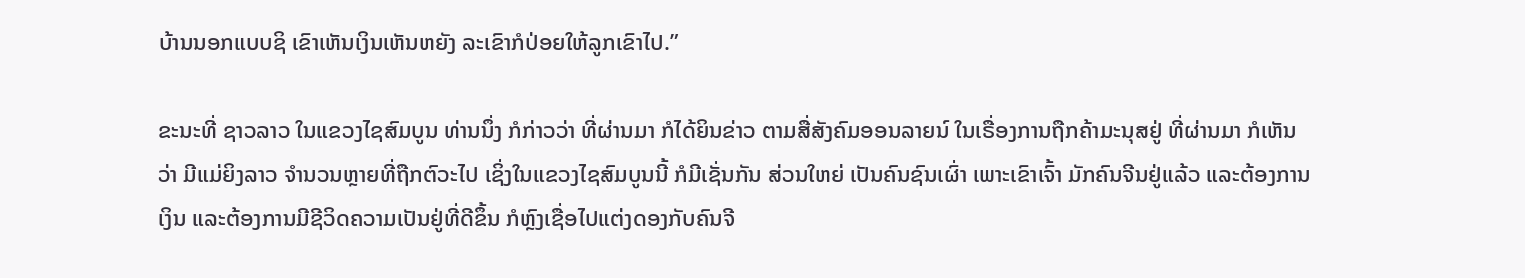ບ້ານນອກແບບຊິ ເຂົາເຫັນເງິນເຫັນຫຍັງ ລະເຂົາກໍປ່ອຍໃຫ້ລູກເຂົາໄປ.”

ຂະນະທີ່ ຊາວລາວ ໃນແຂວງໄຊສົມບູນ ທ່ານນຶ່ງ ກໍກ່າວວ່າ ທີ່ຜ່ານມາ ກໍໄດ້ຍິນຂ່າວ ຕາມສື່ສັງຄົມອອນລາຍນ໌ ໃນເຣື່ອງການຖືກຄ້າມະນຸສຢູ່ ທີ່ຜ່ານມາ ກໍເຫັນວ່າ ມີແມ່ຍິງລາວ ຈໍານວນຫຼາຍທີ່ຖືກຕົວະໄປ ເຊິ່ງໃນແຂວງໄຊສົມບູນນີ້ ກໍມີເຊັ່ນກັນ ສ່ວນໃຫຍ່ ເປັນຄົນຊົນເຜົ່າ ເພາະເຂົາເຈົ້າ ມັກຄົນຈີນຢູ່ແລ້ວ ແລະຕ້ອງການເງິນ ແລະຕ້ອງການມີຊີວິດຄວາມເປັນຢູ່ທີ່ດີຂຶ້ນ ກໍຫຼົງເຊື່ອໄປແຕ່ງດອງກັບຄົນຈີ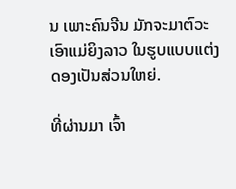ນ ເພາະຄົນຈີນ ມັກຈະມາຕົວະເອົາແມ່ຍິງລາວ ໃນຮູບແບບແຕ່ງດອງເປັນສ່ວນໃຫຍ່.

ທີ່ຜ່ານມາ ເຈົ້າ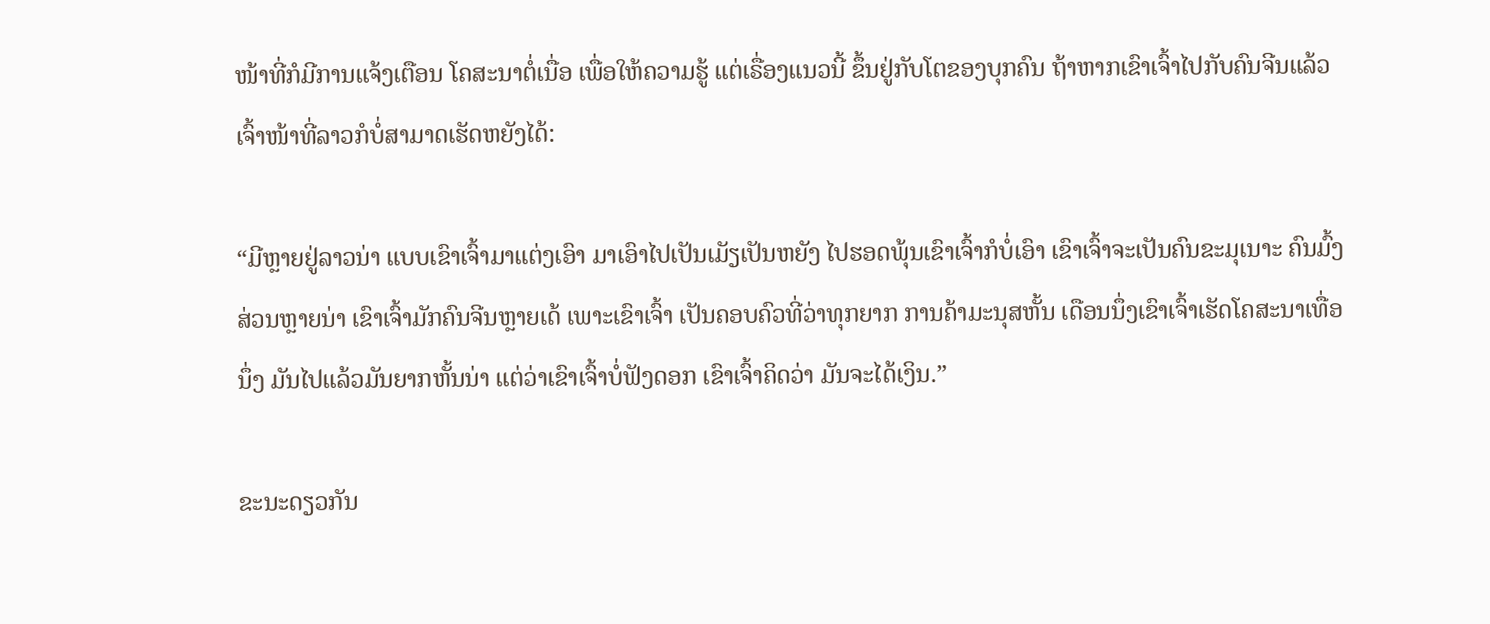ໜ້າທີ່ກໍມີການແຈ້ງເຕືອນ ໂຄສະນາຕໍ່ເນື່ອ ເພື່ອໃຫ້ຄວາມຮູ້ ແຕ່ເຣື່ອງແນວນີ້ ຂຶ້ນຢູ່ກັບໂຕຂອງບຸກຄົນ ຖ້າຫາກເຂົາເຈົ້າໄປກັບຄົນຈີນແລ້ວ ເຈົ້າໜ້າທີ່ລາວກໍບໍ່ສາມາດເຮັດຫຍັງໄດ້:

“ມີຫຼາຍຢູ່ລາວນ່າ ແບບເຂົາເຈົ້າມາແຕ່ງເອົາ ມາເອົາໄປເປັນເມັຽເປັນຫຍັງ ໄປຮອດພຸ້ນເຂົາເຈົ້າກໍບໍ່ເອົາ ເຂົາເຈົ້າຈະເປັນຄົນຂະມຸເນາະ ຄົນມົ້ງສ່ວນຫຼາຍນ່າ ເຂົາເຈົ້າມັກຄົນຈີນຫຼາຍເດ້ ເພາະເຂົາເຈົ້າ ເປັນຄອບຄົວທີ່ວ່າທຸກຍາກ ການຄ້າມະນຸສຫັ້ນ ເດືອນນຶ່ງເຂົາເຈົ້າເຮັດໂຄສະນາເທື່ອນຶ່ງ ມັນໄປແລ້ວມັນຍາກຫັ້ນນ່າ ແຕ່ວ່າເຂົາເຈົ້າບໍ່ຟັງດອກ ເຂົາເຈົ້າຄິດວ່າ ມັນຈະໄດ້ເງິນ.”

ຂະນະດຽວກັນ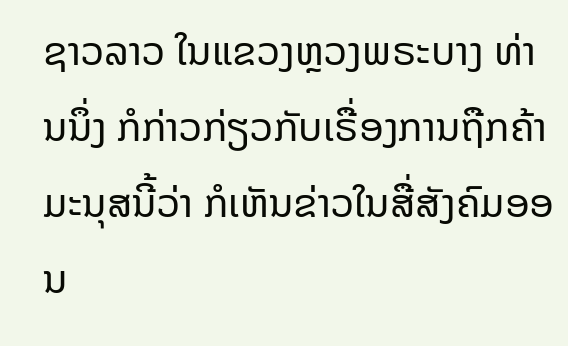ຊາວລາວ ໃນແຂວງຫຼວງພຣະບາງ ທ່ານນຶ່ງ ກໍກ່າວກ່ຽວກັບເຣື່ອງການຖືກຄ້າມະນຸສນີ້ວ່າ ກໍເຫັນຂ່າວໃນສື່ສັງຄົມອອນ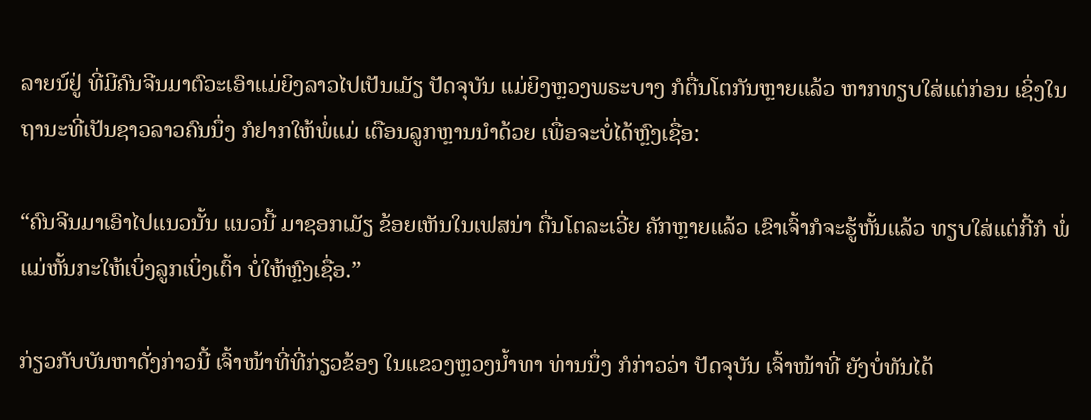ລາຍນ໌ຢູ່ ທີ່ມີຄົນຈີນມາຕົວະເອົາແມ່ຍິງລາວໄປເປັນເມັຽ ປັດຈຸບັນ ແມ່ຍິງຫຼວງພຣະບາງ ກໍຕື່ນໂຕກັນຫຼາຍແລ້ວ ຫາກທຽບໃສ່ແຕ່ກ່ອນ ເຊິ່ງໃນຖານະທີ່ເປັນຊາວລາວຄົນນຶ່ງ ກໍຢາກໃຫ້ພໍ່ແມ່ ເຕືອນລູກຫຼານນໍາດ້ວຍ ເພື່ອຈະບໍ່ໄດ້ຫຼົງເຊື່ອ:

“ຄົນຈີນມາເອົາໄປແນວນັ້ນ ແນວນີ້ ມາຊອກເມັຽ ຂ້ອຍເຫັນໃນເຟສນ່າ ຕື່ນໂຕລະເວີ່ຍ ຄັກຫຼາຍແລ້ວ ເຂົາເຈົ້າກໍຈະຮູ້ຫັ້ນແລ້ວ ທຽບໃສ່ແຕ່ກີ້ກໍ ພໍ່ແມ່ຫັ້ນກະໃຫ້ເບິ່ງລູກເບິ່ງເຕົ້າ ບໍ່ໃຫ້ຫຼົງເຊື່ອ.”

ກ່ຽວກັບບັນຫາດັ່ງກ່າວນີ້ ເຈົ້າໜ້າທີ່ທີ່ກ່ຽວຂ້ອງ ໃນແຂວງຫຼວງນໍ້າທາ ທ່ານນຶ່ງ ກໍກ່າວວ່າ ປັດຈຸບັນ ເຈົ້າໜ້າທີ່ ຍັງບໍ່ທັນໄດ້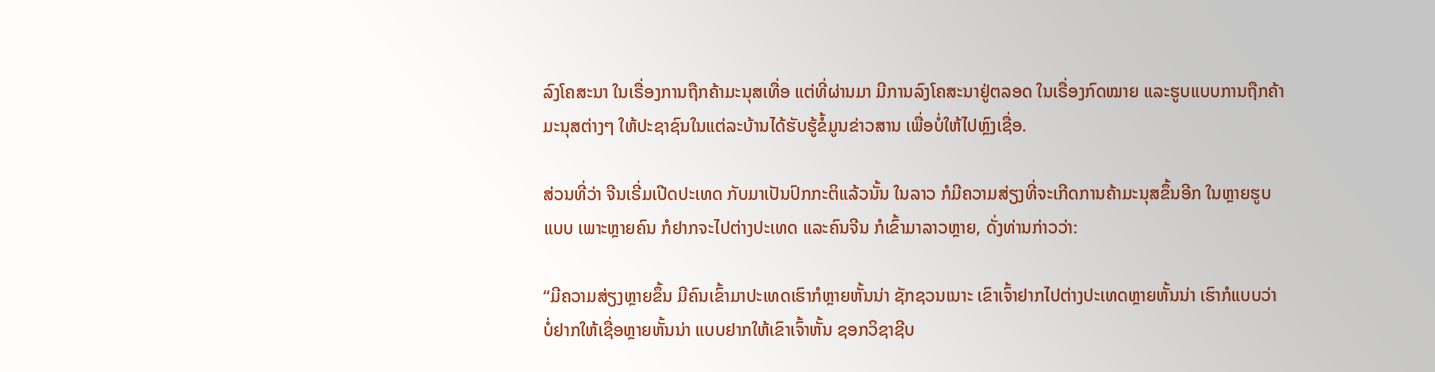ລົງໂຄສະນາ ໃນເຣື່ອງການຖືກຄ້າມະນຸສເທື່ອ ແຕ່ທີ່ຜ່ານມາ ມີການລົງໂຄສະນາຢູ່ຕລອດ ໃນເຣື່ອງກົດໝາຍ ແລະຮູບແບບການຖືກຄ້າມະນຸສຕ່າງໆ ໃຫ້ປະຊາຊົນໃນແຕ່ລະບ້ານໄດ້ຮັບຮູ້ຂໍ້ມູນຂ່າວສານ ເພື່ອບໍ່ໃຫ້ໄປຫຼົງເຊື່ອ.

ສ່ວນທີ່ວ່າ ຈີນເຣີ່ມເປີດປະເທດ ກັບມາເປັນປົກກະຕິແລ້ວນັ້ນ ໃນລາວ ກໍມີຄວາມສ່ຽງທີ່ຈະເກີດການຄ້າມະນຸສຂຶ້ນອີກ ໃນຫຼາຍຮູບແບບ ເພາະຫຼາຍຄົນ ກໍຢາກຈະໄປຕ່າງປະເທດ ແລະຄົນຈີນ ກໍເຂົ້າມາລາວຫຼາຍ, ດັ່ງທ່ານກ່າວວ່າ:

“ມີຄວາມສ່ຽງຫຼາຍຂຶ້ນ ມີຄົນເຂົ້າມາປະເທດເຮົາກໍຫຼາຍຫັ້ນນ່າ ຊັກຊວນເນາະ ເຂົາເຈົ້າຢາກໄປຕ່າງປະເທດຫຼາຍຫັ້ນນ່າ ເຮົາກໍແບບວ່າ ບໍ່ຢາກໃຫ້ເຊື່ອຫຼາຍຫັ້ນນ່າ ແບບຢາກໃຫ້ເຂົາເຈົ້າຫັ້ນ ຊອກວິຊາຊີບ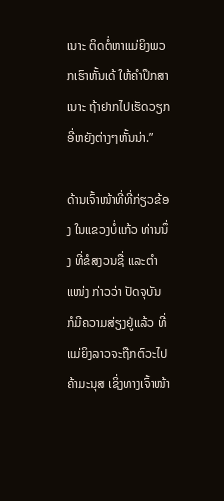ເນາະ ຕິດຕໍ່ຫາແມ່ຍິງພວກເຮົາຫັ້ນເດ້ ໃຫ້ຄໍາປຶກສາເນາະ ຖ້າຢາກໄປເຮັດວຽກ ອີ່ຫຍັງຕ່າງໆຫັ້ນນ່າ.”

ດ້ານເຈົ້າໜ້າທີ່ທີ່ກ່ຽວຂ້ອງ ໃນແຂວງບໍ່ແກ້ວ ທ່ານນຶ່ງ ທີ່ຂໍສງວນຊື່ ແລະຕໍາແໜ່ງ ກ່າວວ່າ ປັດຈຸບັນ ກໍມີຄວາມສ່ຽງຢູ່ແລ້ວ ທີ່ແມ່ຍິງລາວຈະຖືກຕົວະໄປຄ້າມະນຸສ ເຊິ່ງທາງເຈົ້າໜ້າ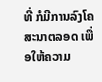ທີ່ ກໍມີການລົງໂຄສະນາຕລອດ ເພື່ອໃຫ້ຄວາມ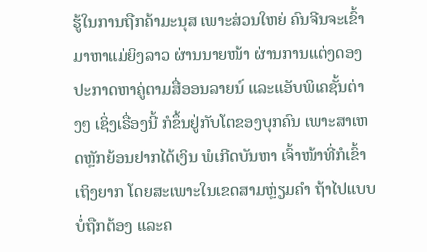ຮູ້ໃນການຖືກຄ້າມະນຸສ ເພາະສ່ວນໃຫຍ່ ຄົນຈີນຈະເຂົ້າມາຫາແມ່ຍິງລາວ ຜ່ານນາຍໜ້າ ຜ່ານການແຕ່ງດອງ ປະກາດຫາຄູ່ຕາມສື່ອອນລາຍນ໌ ແລະແອັບພິເຄຊັ້ນຕ່າງໆ ເຊິ່ງເຣື່ອງນີ້ ກໍຂຶ້ນຢູ່ກັບໂຕຂອງບຸກຄົນ ເພາະສາເຫດຫຼັກຍ້ອນຢາກໄດ້ເງິນ ພໍເກີດບັນຫາ ເຈົ້າໜ້າທີ່ກໍເຂົ້າເຖິງຍາກ ໂດຍສະເພາະໃນເຂດສາມຫຼ່ຽມຄໍາ ຖ້າໄປແບບບໍ່ຖືກຕ້ອງ ແລະຄ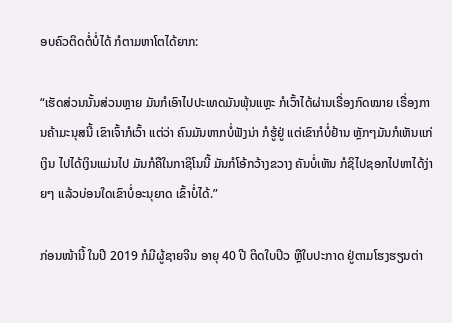ອບຄົວຕິດຕໍ່ບໍ່ໄດ້ ກໍຕາມຫາໂຕໄດ້ຍາກ:

“ເຮັດສ່ວນນັ້ນສ່ວນຫຼາຍ ມັນກໍເອົາໄປປະເທດມັນພຸ້ນແຫຼະ ກໍເວົ້າໄດ້ຜ່ານເຣື່ອງກົດໝາຍ ເຣື່ອງການຄ້າມະນຸສນີ້ ເຂົາເຈົ້າກໍເວົ້າ ແຕ່ວ່າ ຄົນມັນຫາກບໍ່ຟັງນ່າ ກໍຮູ້ຢູ່ ແຕ່ເຂົາກໍບໍ່ຢ້ານ ຫຼັກໆມັນກໍເຫັນແກ່ເງິນ ໄປໄດ້ເງິນແມ່ນໄປ ມັນກໍຄືໃນກາຊິໂນນີ້ ມັນກໍໂອ້ກວ້າງຂວາງ ຄັນບໍ່ເຫັນ ກໍຊິໄປຊອກໄປຫາໄດ້ງ່າຍໆ ແລ້ວບ່ອນໃດເຂົາບໍ່ອະນຸຍາດ ເຂົ້າບໍ່ໄດ້.”

ກ່ອນໜ້ານີ້ ໃນປີ 2019 ກໍມີຜູ້ຊາຍຈີນ ອາຍຸ 40 ປີ ຕິດໃບປິວ ຫຼືໃບປະກາດ ຢູ່ຕາມໂຮງຮຽນຕ່າ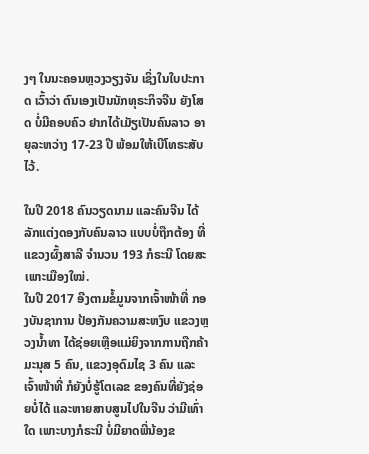ງໆ ໃນນະຄອນຫຼວງວຽງຈັນ ເຊິ່ງໃນໃບປະກາດ ເວົ້າວ່າ ຕົນເອງເປັນນັກທຸຣະກິຈຈີນ ຍັງໂສດ ບໍ່ມີຄອບຄົວ ຢາກໄດ້ເມັຽເປັນຄົນລາວ ອາຍຸລະຫວ່າງ 17-23 ປີ ພ້ອມໃຫ້ເບີໂທຣະສັບໄວ້.

ໃນປີ 2018 ຄົນວຽດນາມ ແລະຄົນຈີນ ໄດ້ລັກແຕ່ງດອງກັບຄົນລາວ ແບບບໍ່ຖືກຕ້ອງ ທີ່ແຂວງຜົ້ງສາລີ ຈໍານວນ 193 ກໍຣະນີ ໂດຍສະເພາະເມືອງໃໝ່.
ໃນປີ 2017 ອີງຕາມຂໍ້ມູນຈາກເຈົ້າໜ້າທີ່ ກອງບັນຊາການ ປ້ອງກັນຄວາມສະຫງົບ ແຂວງຫຼວງນໍ້າທາ ໄດ້ຊ່ອຍເຫຼືອແມ່ຍິງຈາກການຖືກຄ້າມະນຸສ 5 ຄົນ, ແຂວງອຸດົມໄຊ 3 ຄົນ ແລະເຈົ້າໜ້າທີ່ ກໍຍັງບໍ່ຮູ້ໂຕເລຂ ຂອງຄົນທີ່ຍັງຊ່ອຍບໍ່ໄດ້ ແລະຫາຍສາບສູນໄປໃນຈີນ ວ່າມີເທົ່າໃດ ເພາະບາງກໍຣະນີ ບໍ່ມີຍາດພີ່ນ້ອງຂ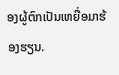ອງຜູ້ຕົກເປັນເຫຍື່ອມາຮ້ອງຮຽນ.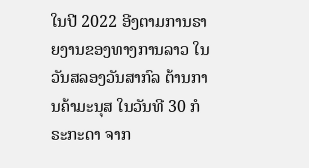ໃນປີ 2022 ອີງຕາມການຣາຍງານຂອງທາງການລາວ ໃນວັນສລອງວັນສາກົລ ຕ້ານການຄ້າມະນຸສ ໃນວັນທີ 30 ກໍຣະກະດາ ຈາກ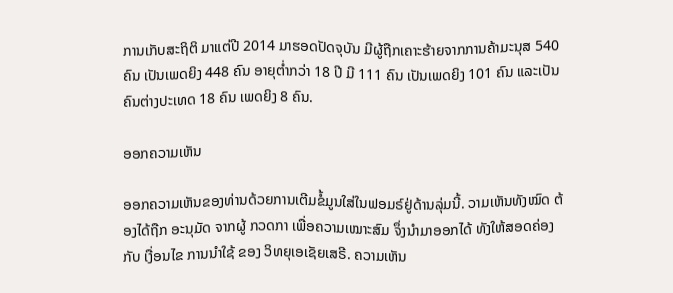ການເກັບສະຖິຕິ ມາແຕ່ປີ 2014 ມາຮອດປັດຈຸບັນ ມີຜູ້ຖືກເຄາະຮ້າຍຈາກການຄ້າມະນຸສ 540 ຄົນ ເປັນເພດຍິງ 448 ຄົນ ອາຍຸຕໍ່າກວ່າ 18 ປີ ມີ 111 ຄົນ ເປັນເພດຍິງ 101 ຄົນ ແລະເປັນຄົນຕ່າງປະເທດ 18 ຄົນ ເພດຍິງ 8 ຄົນ.

ອອກຄວາມເຫັນ

ອອກຄວາມເຫັນຂອງທ່ານດ້ວຍການເຕີມຂໍ້ມູນໃສ່ໃນຟອມຣ໌ຢູ່ດ້ານລຸ່ມນີ້. ວາມເຫັນທັງໝົດ ຕ້ອງໄດ້ຖືກ ອະນຸມັດ ຈາກຜູ້ ກວດກາ ເພື່ອຄວາມເໝາະສົມ ຈຶ່ງນໍາມາອອກໄດ້ ທັງໃຫ້ສອດຄ່ອງ ກັບ ເງື່ອນໄຂ ການນຳໃຊ້ ຂອງ ວິທຍຸເອເຊັຍເສຣີ. ຄວາມເຫັນ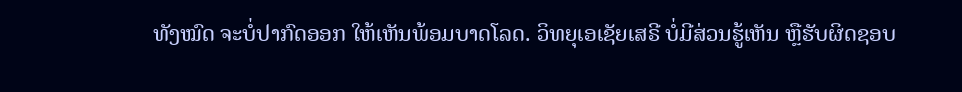ທັງໝົດ ຈະບໍ່ປາກົດອອກ ໃຫ້ເຫັນພ້ອມບາດໂລດ. ວິທຍຸເອເຊັຍເສຣີ ບໍ່ມີສ່ວນຮູ້ເຫັນ ຫຼືຮັບຜິດຊອບ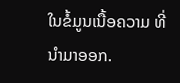ໃນຂໍ້ມູນເນື້ອຄວາມ ທີ່ນໍາມາອອກ.